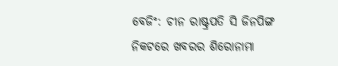ବେଜିଂ: ଚୀନ ରାଷ୍ଟ୍ରପତି ସି ଜିନପିଙ୍ଗ ନିକଟରେ ଖବରର ଶିରୋନାମା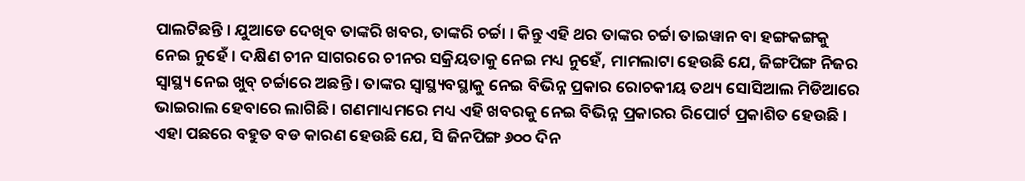ପାଲଟିଛନ୍ତି । ଯୁଆଡେ ଦେଖିବ ତାଙ୍କରି ଖବର, ତାଙ୍କରି ଚର୍ଚ୍ଚା । କିନ୍ତୁ ଏହି ଥର ତାଙ୍କର ଚର୍ଚ୍ଚା ତାଇୱାନ ବା ହଙ୍ଗକଙ୍ଗକୁ ନେଇ ନୁହେଁ । ଦକ୍ଷିଣ ଚୀନ ସାଗରରେ ଚୀନର ସକ୍ରିୟତାକୁ ନେଇ ମଧ୍ୟ ନୁହେଁ, ମାମଲାଟା ହେଉଛି ଯେ, ଜିଙ୍ଗପିଙ୍ଗ ନିଜର ସ୍ବାସ୍ଥ୍ୟ ନେଇ ଖୁବ୍ ଚର୍ଚ୍ଚାରେ ଅଛନ୍ତି । ତାଙ୍କର ସ୍ବାସ୍ଥ୍ୟବସ୍ଥାକୁ ନେଇ ବିଭିନ୍ନ ପ୍ରକାର ରୋଚକୀୟ ତଥ୍ୟ ସୋସିଆଲ ମିଡିଆରେ ଭାଇରାଲ ହେବାରେ ଲାଗିଛି । ଗଣମାଧ୍ୟମରେ ମଧ୍ୟ ଏହି ଖବରକୁ ନେଇ ବିଭିନ୍ନ ପ୍ରକାରର ରିପୋର୍ଟ ପ୍ରକାଶିତ ହେଉଛି । ଏହା ପଛରେ ବହୁତ ବଡ କାରଣ ହେଉଛି ଯେ, ସି ଜିନପିଙ୍ଗ ୬୦୦ ଦିନ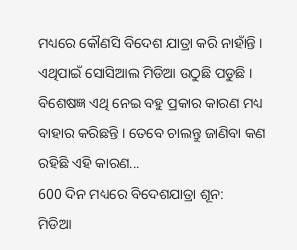ମଧ୍ୟରେ କୌଣସି ବିଦେଶ ଯାତ୍ରା କରି ନାହାଁନ୍ତି । ଏଥିପାଇଁ ସୋସିଆଲ ମିଡିଆ ଉଠୁଛି ପଡୁଛି । ବିଶେଷଜ୍ଞ ଏଥି ନେଇ ବହୁ ପ୍ରକାର କାରଣ ମଧ୍ୟ ବାହାର କରିଛନ୍ତି । ତେବେ ଚାଲନ୍ତୁ ଜାଣିବା କଣ ରହିଛି ଏହି କାରଣ...
600 ଦିନ ମଧ୍ୟରେ ବିଦେଶଯାତ୍ରା ଶୂନ:
ମିଡିଆ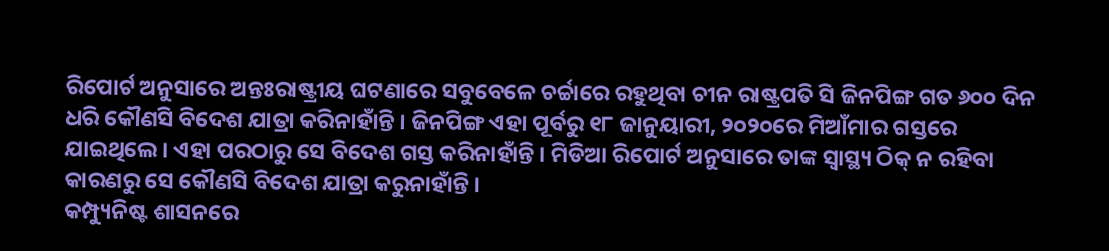ରିପୋର୍ଟ ଅନୁସାରେ ଅନ୍ତଃରାଷ୍ଟ୍ରୀୟ ଘଟଣାରେ ସବୁବେଳେ ଚର୍ଚ୍ଚାରେ ରହୁଥିବା ଚୀନ ରାଷ୍ଟ୍ରପତି ସି ଜିନପିଙ୍ଗ ଗତ ୬୦୦ ଦିନ ଧରି କୌଣସି ବିଦେଶ ଯାତ୍ରା କରିନାହାଁନ୍ତି । ଜିନପିଙ୍ଗ ଏହା ପୂର୍ବରୁ ୧୮ ଜାନୁୟାରୀ, ୨୦୨୦ରେ ମିଆଁମାର ଗସ୍ତରେ ଯାଇଥିଲେ । ଏହା ପରଠାରୁ ସେ ବିଦେଶ ଗସ୍ତ କରିନାହାଁନ୍ତି । ମିଡିଆ ରିପୋର୍ଟ ଅନୁସାରେ ତାଙ୍କ ସ୍ବାସ୍ଥ୍ୟ ଠିକ୍ ନ ରହିବା କାରଣରୁ ସେ କୌଣସି ବିଦେଶ ଯାତ୍ରା କରୁନାହାଁନ୍ତି ।
କମ୍ପ୍ୟୁନିଷ୍ଟ ଶାସନରେ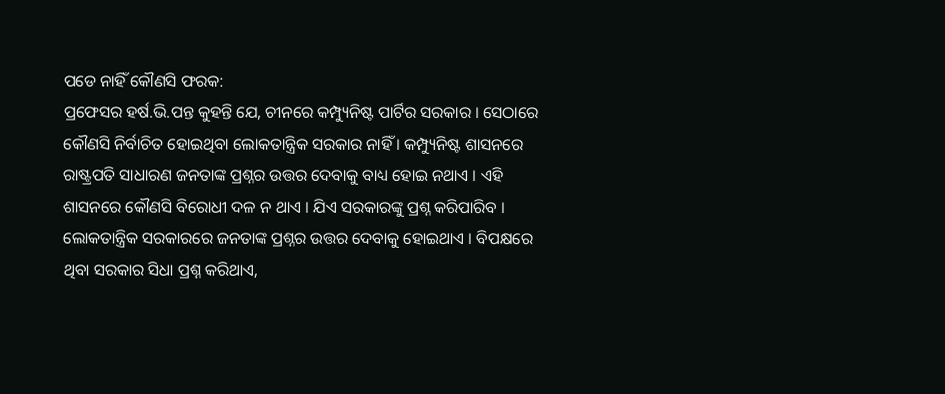ପଡେ ନାହିଁ କୌଣସି ଫରକ:
ପ୍ରଫେସର ହର୍ଷ.ଭି.ପନ୍ତ କୁହନ୍ତି ଯେ, ଚୀନରେ କମ୍ପ୍ୟୁନିଷ୍ଟ ପାର୍ଟିର ସରକାର । ସେଠାରେ କୌଣସି ନିର୍ବାଚିତ ହୋଇଥିବା ଲୋକତାନ୍ତ୍ରିକ ସରକାର ନାହିଁ । କମ୍ପ୍ୟୁନିଷ୍ଟ ଶାସନରେ ରାଷ୍ଟ୍ରପତି ସାଧାରଣ ଜନତାଙ୍କ ପ୍ରଶ୍ନର ଉତ୍ତର ଦେବାକୁ ବାଧ୍ୟ ହୋଇ ନଥାଏ । ଏହି ଶାସନରେ କୌଣସି ବିରୋଧୀ ଦଳ ନ ଥାଏ । ଯିଏ ସରକାରଙ୍କୁ ପ୍ରଶ୍ନ କରିପାରିବ । ଲୋକତାନ୍ତ୍ରିକ ସରକାରରେ ଜନତାଙ୍କ ପ୍ରଶ୍ନର ଉତ୍ତର ଦେବାକୁ ହୋଇଥାଏ । ବିପକ୍ଷରେ ଥିବା ସରକାର ସିଧା ପ୍ରଶ୍ନ କରିଥାଏ,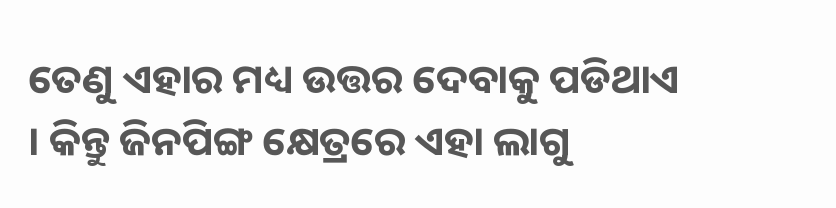ତେଣୁ ଏହାର ମଧ୍ୟ ଉତ୍ତର ଦେବାକୁ ପଡିଥାଏ । କିନ୍ତୁ ଜିନପିଙ୍ଗ କ୍ଷେତ୍ରରେ ଏହା ଲାଗୁ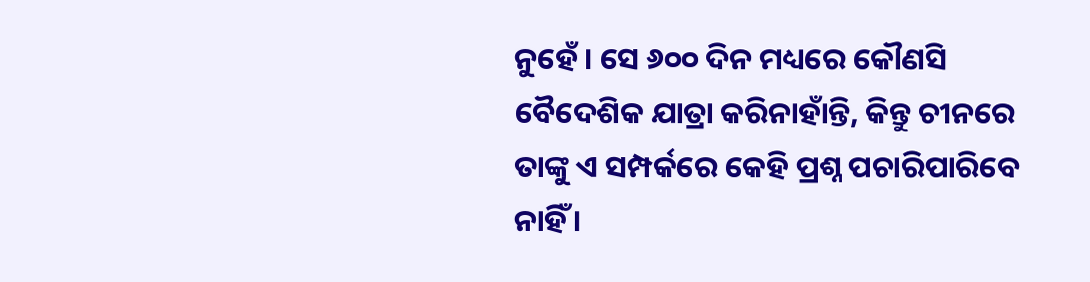ନୁହେଁ । ସେ ୬୦୦ ଦିନ ମଧ୍ୟରେ କୌଣସି ବୈଦେଶିକ ଯାତ୍ରା କରିନାହାଁନ୍ତି, କିନ୍ତୁ ଚୀନରେ ତାଙ୍କୁ ଏ ସମ୍ପର୍କରେ କେହି ପ୍ରଶ୍ନ ପଚାରିପାରିବେ ନାହିଁ ।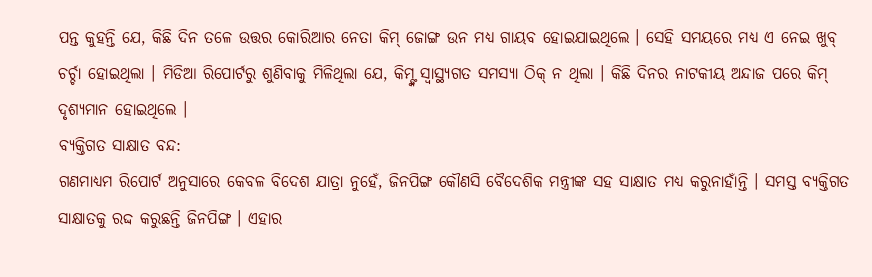ପନ୍ତ କୁହନ୍ତି ଯେ, କିଛି ଦିନ ତଳେ ଉତ୍ତର କୋରିଆର ନେତା କିମ୍ ଜୋଙ୍ଗ ଉନ ମଧ୍ୟ ଗାୟବ ହୋଇଯାଇଥିଲେ । ସେହି ସମୟରେ ମଧ୍ୟ ଏ ନେଇ ଖୁବ୍ ଚର୍ଚ୍ଚା ହୋଇଥିଲା । ମିଡିଆ ରିପୋର୍ଟରୁ ଶୁଣିବାକୁ ମିଳିଥିଲା ଯେ, କିମ୍ଙ୍କ ସ୍ବାସ୍ଥ୍ୟଗତ ସମସ୍ୟା ଠିକ୍ ନ ଥିଲା । କିଛି ଦିନର ନାଟକୀୟ ଅନ୍ଦାଜ ପରେ କିମ୍ ଦୃଶ୍ୟମାନ ହୋଇଥିଲେ ।
ବ୍ୟକ୍ତିଗତ ସାକ୍ଷାତ ବନ୍ଦ:
ଗଣମାଧ୍ୟମ ରିପୋର୍ଟ ଅନୁସାରେ କେବଳ ବିଦେଶ ଯାତ୍ରା ନୁହେଁ, ଜିନପିଙ୍ଗ କୌଣସି ବୈଦେଶିକ ମନ୍ତ୍ରୀଙ୍କ ସହ ସାକ୍ଷାତ ମଧ୍ୟ କରୁନାହାଁନ୍ତି । ସମସ୍ତ ବ୍ୟକ୍ତିଗତ ସାକ୍ଷାତକୁ ରଦ୍ଦ କରୁଛନ୍ତି ଜିନପିଙ୍ଗ । ଏହାର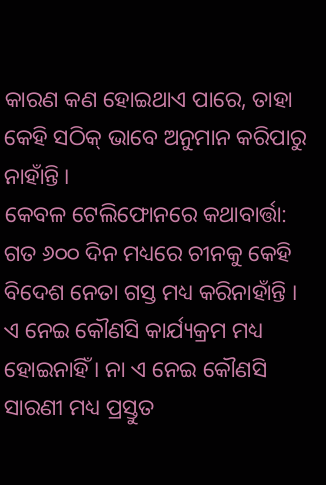କାରଣ କଣ ହୋଇଥାଏ ପାରେ, ତାହା କେହି ସଠିକ୍ ଭାବେ ଅନୁମାନ କରିପାରୁ ନାହାଁନ୍ତି ।
କେବଳ ଟେଲିଫୋନରେ କଥାବାର୍ତ୍ତା:
ଗତ ୬୦୦ ଦିନ ମଧ୍ୟରେ ଚୀନକୁ କେହି ବିଦେଶ ନେତା ଗସ୍ତ ମଧ୍ୟ କରିନାହାଁନ୍ତି । ଏ ନେଇ କୌଣସି କାର୍ଯ୍ୟକ୍ରମ ମଧ୍ୟ ହୋଇନାହିଁ । ନା ଏ ନେଇ କୌଣସି ସାରଣୀ ମଧ୍ୟ ପ୍ରସ୍ତୁତ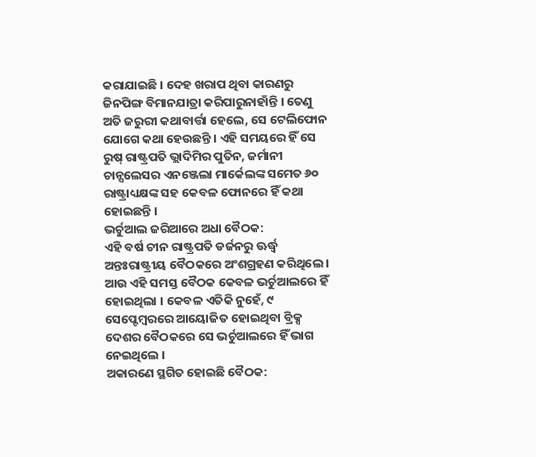କରାଯାଇଛି । ଦେହ ଖରାପ ଥିବା କାରଣରୁ ଜିନପିଙ୍ଗ ବିମାନଯାତ୍ରା କରିପାରୁନାହାଁନ୍ତି । ତେଣୁ ଅତି ଜରୁରୀ କଥାବାର୍ତ୍ତା ହେଲେ, ସେ ଟେଲିଫୋନ ଯୋଗେ କଥା ହେଉଛନ୍ତି । ଏହି ସମୟରେ ହିଁ ସେ ରୁଷ୍ ରାଷ୍ଟ୍ରପତି ଭ୍ଲାଦିମିର ପୁତିନ, ଜର୍ମାନୀ ଚାନ୍ସଲେସର ଏନଞ୍ଜେଲା ମାର୍କେଲଙ୍କ ସମେତ ୬୦ ରାଷ୍ଟ୍ରାଧ୍ୟକ୍ଷଙ୍କ ସହ କେବଳ ଫୋନରେ ହିଁ କଥା ହୋଇଛନ୍ତି ।
ଭର୍ଚୁଆଲ ଜରିଆରେ ଅଧା ବୈଠକ:
ଏହି ବର୍ଷ ଚୀନ ରାଷ୍ଟ୍ରପତି ଡର୍ଜନରୁ ଊର୍ଦ୍ଧ୍ବ ଅନ୍ତଃରାଷ୍ଟ୍ରୀୟ ବୈଠକରେ ଅଂଶଗ୍ରହଣ କରିଥିଲେ । ଆଉ ଏହି ସମସ୍ତ ବୈଠକ କେବଳ ଭର୍ଚୁଆଲରେ ହିଁ ହୋଇଥିଲା । କେବଳ ଏତିକି ନୁହେଁ, ୯ ସେପ୍ଟେମ୍ବରରେ ଆୟୋଜିତ ହୋଇଥିବା ବ୍ରିକ୍ସ ଦେଶର ବୈଠକରେ ସେ ଭର୍ଚୁଆଲରେ ହିଁ ଭାଗ ନେଇଥିଲେ ।
ଅକାରଣେ ସ୍ଥଗିତ ହୋଇଛି ବୈଠକ: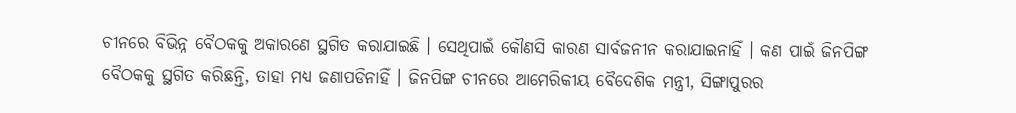ଚୀନରେ ବିଭିନ୍ନ ବୈଠକକୁ ଅକାରଣେ ସ୍ଥଗିତ କରାଯାଇଛି । ସେଥିପାଇଁ କୌଣସି କାରଣ ସାର୍ବଜନୀନ କରାଯାଇନାହିଁ । କଣ ପାଇଁ ଜିନପିଙ୍ଗ ବୈଠକକୁ ସ୍ଥଗିତ କରିଛନ୍ତି, ତାହା ମଧ୍ୟ ଜଣାପଡିନାହିଁ । ଜିନପିଙ୍ଗ ଚୀନରେ ଆମେରିକୀୟ ବୈଦେଶିକ ମନ୍ତ୍ରୀ, ସିଙ୍ଗାପୁରର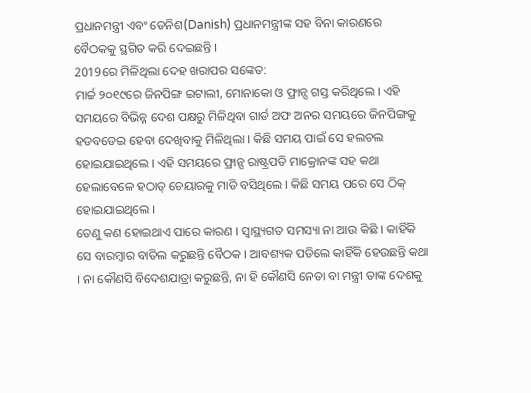ପ୍ରଧାନମନ୍ତ୍ରୀ ଏବଂ ଡେନିଶ(Danish) ପ୍ରଧାନମନ୍ତ୍ରୀଙ୍କ ସହ ବିନା କାରଣରେ ବୈଠକକୁ ସ୍ଥଗିତ କରି ଦେଇଛନ୍ତି ।
2019ରେ ମିଳିଥିଲା ଦେହ ଖରାପର ସଙ୍କେତ:
ମାର୍ଚ୍ଚ ୨୦୧୯ରେ ଜିନପିଙ୍ଗ ଇଟାଲୀ, ମୋନାକୋ ଓ ଫ୍ରାନ୍ସ ଗସ୍ତ କରିଥିଲେ । ଏହି ସମୟରେ ବିଭିନ୍ନ ଦେଶ ପକ୍ଷରୁ ମିଳିଥିବା ଗାର୍ଡ ଅଫ ଅନର ସମୟରେ ଜିନପିଙ୍ଗକୁ ହଡବଡେଇ ହେବା ଦେଖିବାକୁ ମିଳିଥିଲା । କିଛି ସମୟ ପାଇଁ ସେ ହଲଚଲ ହୋଇଯାଇଥିଲେ । ଏହି ସମୟରେ ଫ୍ରାନ୍ସ ରାଷ୍ଟ୍ରପତି ମାକ୍ରୋନଙ୍କ ସହ କଥା ହେଲାବେଳେ ହଠାତ୍ ଚେୟାରକୁ ମାଡି ବସିଥିଲେ । କିଛି ସମୟ ପରେ ସେ ଠିକ୍ ହୋଇଯାଇଥିଲେ ।
ତେଣୁ କଣ ହୋଇଥାଏ ପାରେ କାରଣ । ସ୍ବାସ୍ଥ୍ୟଗତ ସମସ୍ୟା ନା ଆଉ କିଛି । କାହିଁକି ସେ ବାରମ୍ବାର ବାତିଲ କରୁଛନ୍ତି ବୈଠକ । ଆବଶ୍ୟକ ପଡିଲେ କାହିଁକି ହେଉଛନ୍ତି କଥା । ନା କୌଣସି ବିଦେଶଯାତ୍ରା କରୁଛନ୍ତି, ନା ହି କୌଣସି ନେତା ବା ମନ୍ତ୍ରୀ ତାଙ୍କ ଦେଶକୁ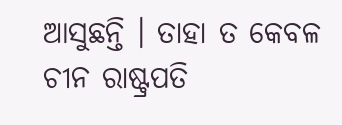ଆସୁଛନ୍ତି । ତାହା ତ କେବଳ ଚୀନ ରାଷ୍ଟ୍ରପତି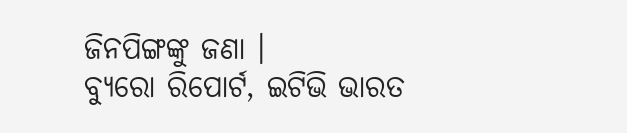ଜିନପିଙ୍ଗଙ୍କୁ ଜଣା ।
ବ୍ୟୁରୋ ରିପୋର୍ଟ, ଇଟିଭି ଭାରତ